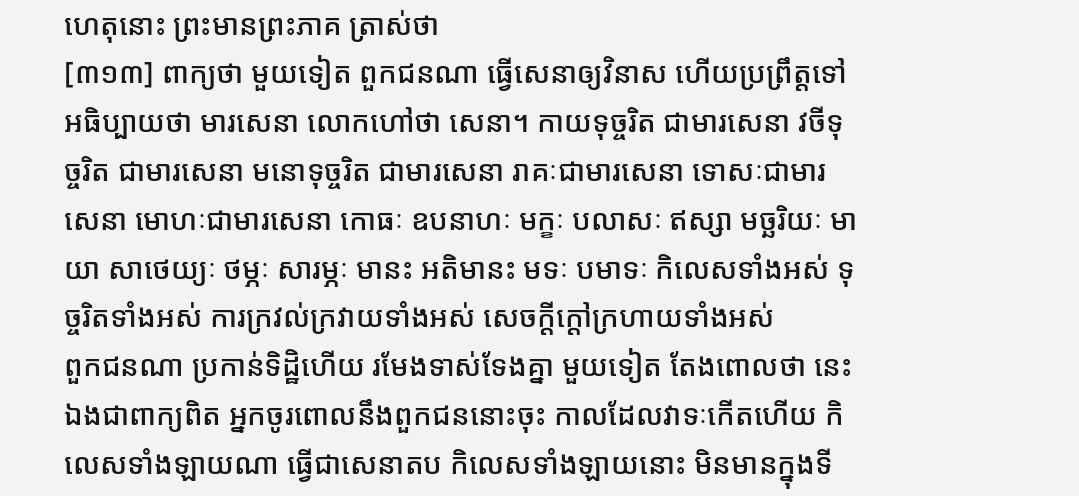ហេតុនោះ ព្រះមានព្រះភាគ ត្រាស់ថា
[៣១៣] ពាក្យថា មួយទៀត ពួកជនណា ធ្វើសេនាឲ្យវិនាស ហើយប្រព្រឹត្តទៅ អធិប្បាយថា មារសេនា លោកហៅថា សេនា។ កាយទុច្ចរិត ជាមារសេនា វចីទុច្ចរិត ជាមារសេនា មនោទុច្ចរិត ជាមារសេនា រាគៈជាមារសេនា ទោសៈជាមារសេនា មោហៈជាមារសេនា កោធៈ ឧបនាហៈ មក្ខៈ បលាសៈ ឥស្សា មច្ឆរិយៈ មាយា សាថេយ្យៈ ថម្ភៈ សារម្ភៈ មានះ អតិមានះ មទៈ បមាទៈ កិលេសទាំងអស់ ទុច្ចរិតទាំងអស់ ការក្រវល់ក្រវាយទាំងអស់ សេចក្តីក្តៅក្រហាយទាំងអស់
ពួកជនណា ប្រកាន់ទិដ្ឋិហើយ រមែងទាស់ទែងគ្នា មួយទៀត តែងពោលថា នេះឯងជាពាក្យពិត អ្នកចូរពោលនឹងពួកជននោះចុះ កាលដែលវាទៈកើតហើយ កិលេសទាំងឡាយណា ធ្វើជាសេនាតប កិលេសទាំងឡាយនោះ មិនមានក្នុងទី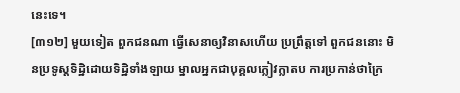នេះទេ។
[៣១២] មួយទៀត ពួកជនណា ធ្វើសេនាឲ្យវិនាសហើយ ប្រព្រឹត្តទៅ ពួកជននោះ មិនប្រទូស្តទិដ្ឋិដោយទិដ្ឋិទាំងឡាយ ម្នាលអ្នកជាបុគ្គលក្លៀវក្លាតប ការប្រកាន់ថាក្រៃ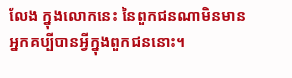លែង ក្នុងលោកនេះ នៃពួកជនណាមិនមាន អ្នកគប្បីបានអ្វីក្នុងពួកជននោះ។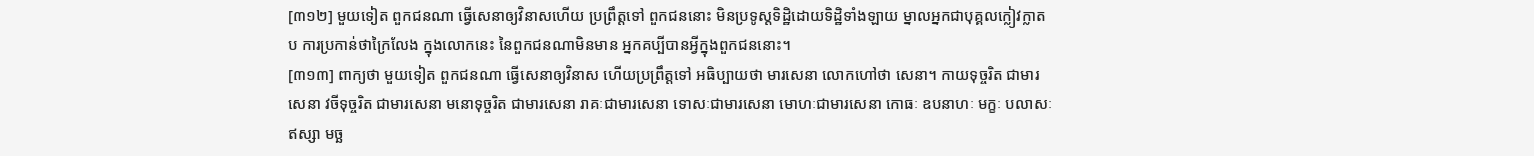[៣១២] មួយទៀត ពួកជនណា ធ្វើសេនាឲ្យវិនាសហើយ ប្រព្រឹត្តទៅ ពួកជននោះ មិនប្រទូស្តទិដ្ឋិដោយទិដ្ឋិទាំងឡាយ ម្នាលអ្នកជាបុគ្គលក្លៀវក្លាតប ការប្រកាន់ថាក្រៃលែង ក្នុងលោកនេះ នៃពួកជនណាមិនមាន អ្នកគប្បីបានអ្វីក្នុងពួកជននោះ។
[៣១៣] ពាក្យថា មួយទៀត ពួកជនណា ធ្វើសេនាឲ្យវិនាស ហើយប្រព្រឹត្តទៅ អធិប្បាយថា មារសេនា លោកហៅថា សេនា។ កាយទុច្ចរិត ជាមារសេនា វចីទុច្ចរិត ជាមារសេនា មនោទុច្ចរិត ជាមារសេនា រាគៈជាមារសេនា ទោសៈជាមារសេនា មោហៈជាមារសេនា កោធៈ ឧបនាហៈ មក្ខៈ បលាសៈ ឥស្សា មច្ឆ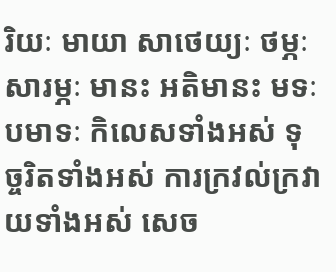រិយៈ មាយា សាថេយ្យៈ ថម្ភៈ សារម្ភៈ មានះ អតិមានះ មទៈ បមាទៈ កិលេសទាំងអស់ ទុច្ចរិតទាំងអស់ ការក្រវល់ក្រវាយទាំងអស់ សេច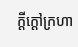ក្តីក្តៅក្រហា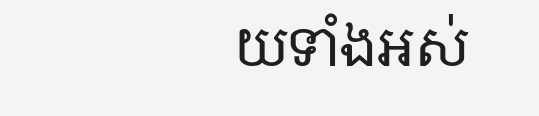យទាំងអស់